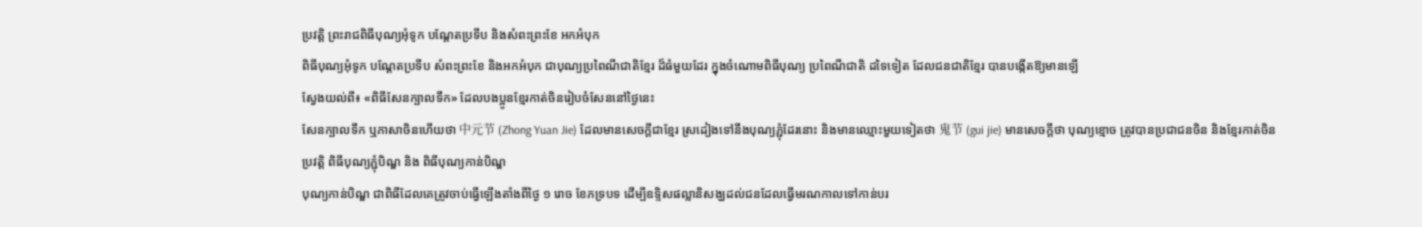ប្រវត្តិ ព្រះរាជពិធីបុណ្យអុំទូក បណ្តែតប្រទីប និងសំពះព្រះខែ អកអំបុក
ពិធីបុណ្យអុំទូក បណ្តែតប្រទីប សំពះព្រះខែ និងអកអំបុក ជាបុណ្យប្រពៃណីជាតិខ្មែរ ដ៏ធំមួយដែរ ក្នុងចំណោមពិធីបុណ្យ ប្រពៃណីជាតិ ដទៃទៀត ដែលជនជាតិខ្មែរ បានបង្កើតឱ្យមានឡើ
ស្វែងយល់ពី៖ «ពិធីសែនក្បាលទឹក» ដែលបងប្អូនខ្មែរកាត់ចិនរៀបចំសែននៅថ្ងៃនេះ
សែនក្បាលទឹក ឬភាសាចិនហើយថា 中元节 (Zhong Yuan Jie) ដែលមានសេចក្តីជាខ្មែរ ស្រដៀងទៅនឹងបុណ្យភ្ជុំដែរនោះ និងមានឈ្មោះមួយទៀតថា 鬼节 (gui jie) មានសេចក្តីថា បុណ្យខ្មោច ត្រូវបានប្រជាជនចិន និងខ្មែរកាត់ចិន
ប្រវត្តិ ពិធីបុណ្យភ្ជុំបិណ្ឌ និង ពិធីបុណ្យកាន់បិណ្ឌ
បុណ្យកាន់បិណ្ឌ ជាពិធីដែលគេត្រូវចាប់ធ្វើឡើងតាំងពីថ្ងៃ ១ រោច ខែភទ្របទ ដើម្បីឧទ្ទិសផល្លានិសង្ឃដល់ជនដែលធ្វើមរណកាលទៅកាន់បរ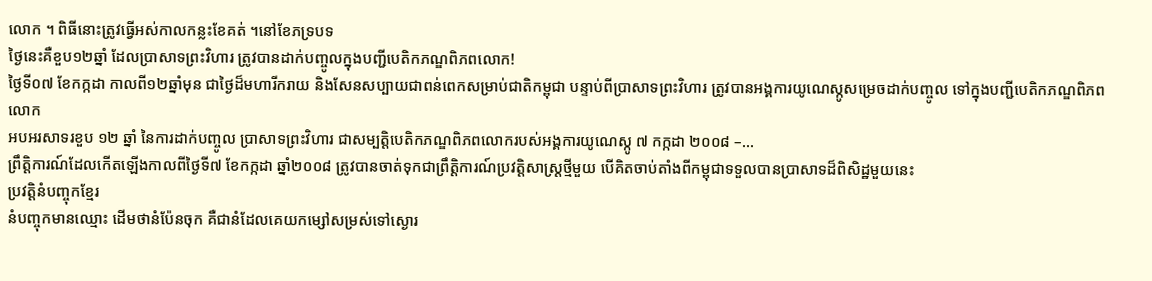លោក ។ ពិធីនោះត្រូវធ្វើអស់កាលកន្លះខែគត់ ។នៅខែភទ្របទ
ថ្ងៃនេះគឺខួប១២ឆ្នាំ ដែលប្រាសាទព្រះវិហារ ត្រូវបានដាក់បញ្ចូលក្នុងបញ្ជីបេតិកភណ្ឌពិភពលោក!
ថ្ងៃទី០៧ ខែកក្កដា កាលពី១២ឆ្នាំមុន ជាថ្ងៃដ៏មហារីករាយ និងសែនសប្បាយជាពន់ពេកសម្រាប់ជាតិកម្ពុជា បន្ទាប់ពីប្រាសាទព្រះវិហារ ត្រូវបានអង្គការយូណេស្កូសម្រេចដាក់បញ្ចូល ទៅក្នុងបញ្ជីបេតិកភណ្ឌពិភពលោក
អបអរសាទរខួប ១២ ឆ្នាំ នៃការដាក់បញ្ចូល ប្រាសាទព្រះវិហារ ជាសម្បត្តិបេតិកភណ្ឌពិភពលោករបស់អង្គការយូណេស្កូ ៧ កក្កដា ២០០៨ –...
ព្រឹត្តិការណ៍ដែលកើតឡើងកាលពីថ្ងៃទី៧ ខែកក្កដា ឆ្នាំ២០០៨ ត្រូវបានចាត់ទុកជាព្រឹត្តិការណ៍ប្រវត្តិសាស្ត្រថ្មីមួយ បើគិតចាប់តាំងពីកម្ពុជាទទួលបានប្រាសាទដ៏ពិសិដ្ឋមួយនេះ
ប្រវត្តិនំបញ្ចុកខ្មែរ
នំបញ្ចុកមានឈ្មោះ ដើមថានំប៉ែនចុក គឺជានំដែលគេយកម្សៅសម្រស់ទៅស្ងោរ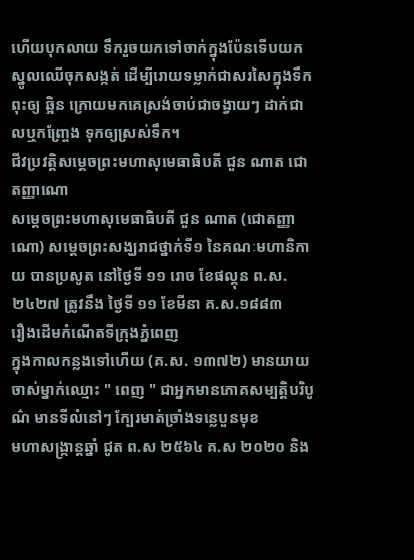ហើយបុកលាយ ទឹករួចយកទៅចាក់ក្នុងប៉ែនទើបយកស្នូលឈើចុកសង្កត់ ដើម្បីរោយទម្លាក់ជាសរសៃក្នុងទឹកពុះឲ្យ ឆ្អិន ក្រោយមកគេស្រង់ចាប់ជាចង្វាយៗ ដាក់ជាលឬកញ្ច្រែង ទុកឲ្យស្រស់ទឹក។
ជីវប្រវត្តិសម្ដេចព្រះមហាសុមេធាធិបតី ជួន ណាត ជោតញ្ញាណោ
សម្ដេចព្រះមហាសុមេធាធិបតី ជួន ណាត (ជោតញ្ញាណោ) សម្ដេចព្រះសង្ឃរាជថ្នាក់ទី១ នៃគណៈមហានិកាយ បានប្រសូត នៅថ្ងៃទី ១១ រោច ខែផល្គុន ព.ស.២៤២៧ ត្រូវនឹង ថ្ងៃទី ១១ ខែមីនា គ.ស.១៨៨៣
រឿងដើមកំណើតទីក្រុងភ្នំពេញ
ក្នុងកាលកន្លងទៅហើយ (គ.ស. ១៣៧២) មានយាយចាស់ម្នាក់ឈ្មោះ " ពេញ " ជាអ្នកមានភោគសម្បត្តិបរិបូណ៌ មានទីលំនៅៗ ក្បែរមាត់ច្រាំងទន្លេបួនមុខ
មហាសង្ក្រាន្តឆ្នាំ ជូត ព.ស ២៥៦៤ គ.ស ២០២០ និង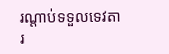រណ្តាប់ទទួលទេវតា
រ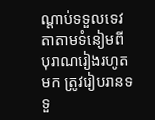ណ្តាប់ទទួលទេវតាតាមទំនៀមពីបុរាណរៀងរហូតមក ត្រូវរៀបរានទទួ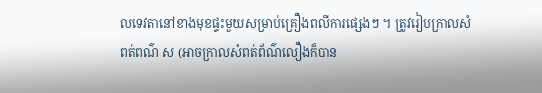លទេវតានៅខាងមុខផ្ទះមួយសម្រាប់គ្រឿងពលីការផ្សេងៗ ។ ត្រូវរៀបក្រាលសំពត់ពណ៌ ស (អាចក្រាលសំពត់ព័ណ៌លឿងក៏បាន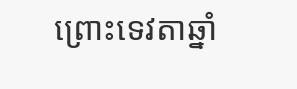ព្រោះទេវតាឆ្នាំ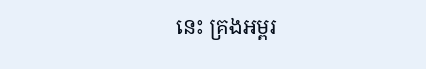នេះ គ្រងអម្ពរ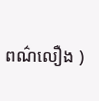ពណ៌លឿង )